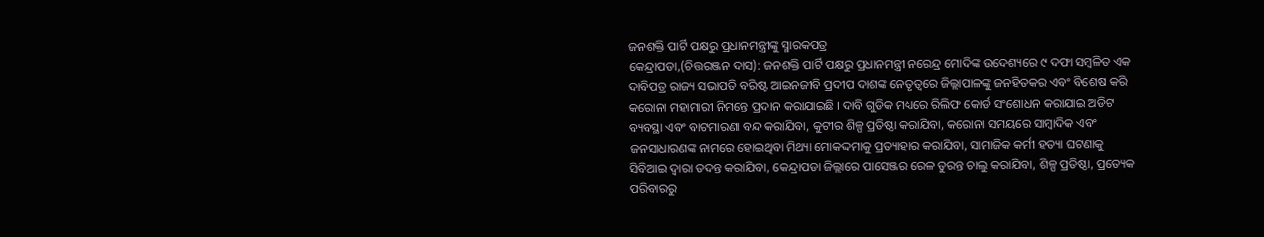ଜନଶକ୍ତି ପାର୍ଟି ପକ୍ଷରୁ ପ୍ରଧାନମନ୍ତ୍ରୀଙ୍କୁ ସ୍ମାରକପତ୍ର
କେନ୍ଦ୍ରାପଡା,(ଚିତ୍ତରଞ୍ଜନ ଦାସ): ଜନଶକ୍ତି ପାର୍ଟି ପକ୍ଷରୁ ପ୍ରଧାନମନ୍ତ୍ରୀ ନରେନ୍ଦ୍ର ମୋଦିଙ୍କ ଉଦେଶ୍ୟରେ ୯ ଦଫା ସମ୍ବଳିତ ଏକ ଦାବିପତ୍ର ରାଜ୍ୟ ସଭାପତି ବରିଷ୍ଟ ଆଇନଜୀବି ପ୍ରଦୀପ ଦାଶଙ୍କ ନେତୃତ୍ୱରେ ଜିଲ୍ଲାପାଳଙ୍କୁ ଜନହିତକର ଏବଂ ବିଶେଷ କରି କରୋନା ମହାମାରୀ ନିମନ୍ତେ ପ୍ରଦାନ କରାଯାଇଛି । ଦାବି ଗୁଡିକ ମଧ୍ୟରେ ରିଲିଫ କୋର୍ଡ ସଂଶୋଧନ କରାଯାଇ ଅଡିଟ ବ୍ୟବସ୍ଥା ଏବଂ ବାଟମାରଣା ବନ୍ଦ କରାଯିବା, କୁଟୀର ଶିଳ୍ପ ପ୍ରତିଷ୍ଠା କରାଯିବା, କରୋନା ସମୟରେ ସାମ୍ବାଦିକ ଏବଂ ଜନସାଧାରଣଙ୍କ ନାମରେ ହୋଇଥିବା ମିଥ୍ୟା ମୋକଦ୍ଦମାକୁ ପ୍ରତ୍ୟାହାର କରାଯିବା, ସାମାଜିକ କର୍ମୀ ହତ୍ୟା ଘଟଣାକୁ ସିବିଆଇ ଦ୍ୱାରା ତଦନ୍ତ କରାଯିବା, କେନ୍ଦ୍ରାପଡା ଜିଲ୍ଲାରେ ପାସେଞ୍ଜର ରେଳ ତୁରନ୍ତ ଚାଲୁ କରାଯିବା, ଶିଳ୍ପ ପ୍ରତିଷ୍ଠା, ପ୍ରତ୍ୟେକ ପରିବାରରୁ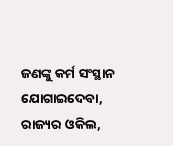ଜଣଙ୍କୁ କର୍ମ ସଂସ୍ଥାନ ଯୋଗାଇଦେବା, ରାଜ୍ୟର ଓକିଲ,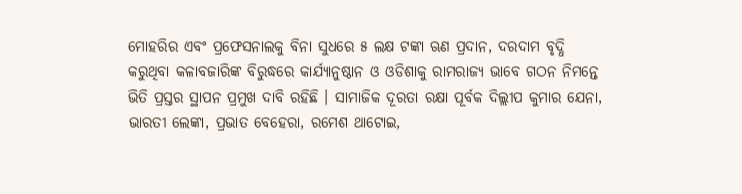ମୋହରିର ଏବଂ ପ୍ରଫେସନାଲକୁ ବିନା ସୁଧରେ ୫ ଲକ୍ଷ ଟଙ୍କା ଋଣ ପ୍ରଦାନ, ଦରଦାମ ବୃଦ୍ଧି କରୁଥିବା କଳାବଜାରିଙ୍କ ବିରୁଦ୍ଧରେ କାର୍ଯ୍ୟାନୁଷ୍ଠାନ ଓ ଓଡିଶାକୁ ରାମରାଜ୍ୟ ଭାବେ ଗଠନ ନିମନ୍ତେ ଭିତି ପ୍ରସ୍ତର ସ୍ଥାପନ ପ୍ରମୁଖ ଦାବି ରହିଛି । ସାମାଜିକ ଦୂରତା ରକ୍ଷା ପୂର୍ବକ ଦିଲ୍ଲୀପ କୁମାର ଯେନା, ଭାରତୀ ଲେଙ୍କା, ପ୍ରଭାତ ବେହେରା, ରମେଶ ଥାଟୋଇ,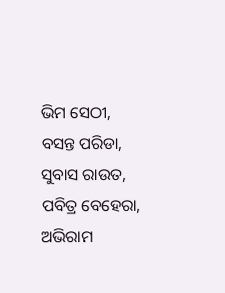ଭିମ ସେଠୀ, ବସନ୍ତ ପରିଡା, ସୁବାସ ରାଉତ, ପବିତ୍ର ବେହେରା, ଅଭିରାମ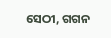ସେଠୀ, ଗଗନ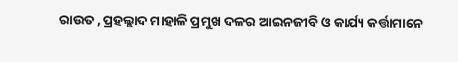ରାଉତ , ପ୍ରହଲ୍ଲାଦ ମାହାଳି ପ୍ରମୁଖ ଦଳର ଆଇନଜୀବି ଓ କାର୍ଯ୍ୟ କର୍ତ୍ତାମାନେ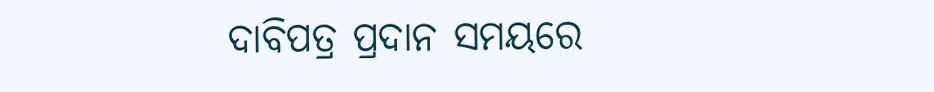ଦାବିପତ୍ର ପ୍ରଦାନ ସମୟରେ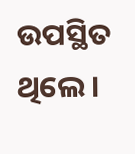ଉପସ୍ଥିତ ଥିଲେ ।